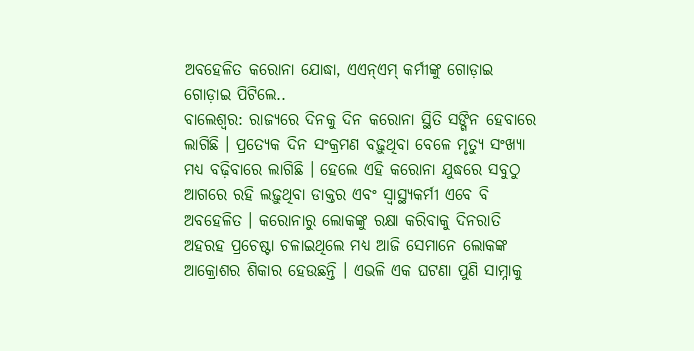ଅବହେଳିତ କରୋନା ଯୋଦ୍ଧା, ଏଏନ୍ଏମ୍ କର୍ମୀଙ୍କୁ ଗୋଡ଼ାଇ ଗୋଡ଼ାଇ ପିଟିଲେ..
ବାଲେଶ୍ୱର: ରାଜ୍ୟରେ ଦିନକୁ ଦିନ କରୋନା ସ୍ଥିତି ସଙ୍ଗିନ ହେବାରେ ଲାଗିଛି । ପ୍ରତ୍ୟେକ ଦିନ ସଂକ୍ରମଣ ବଢ଼ୁଥିବା ବେଳେ ମୃତ୍ୟୁ ସଂଖ୍ୟା ମଧ୍ୟ ବଢ଼ିବାରେ ଲାଗିଛି । ହେଲେ ଏହି କରୋନା ଯୁଦ୍ଧରେ ସବୁଠୁ ଆଗରେ ରହି ଲଢ଼ୁଥିବା ଡାକ୍ତର ଏବଂ ସ୍ୱାସ୍ଥ୍ୟକର୍ମୀ ଏବେ ବି ଅବହେଳିତ । କରୋନାରୁ ଲୋକଙ୍କୁ ରକ୍ଷା କରିବାକୁ ଦିନରାତି ଅହରହ ପ୍ରଚେଷ୍ଟା ଚଳାଇଥିଲେ ମଧ୍ୟ ଆଜି ସେମାନେ ଲୋକଙ୍କ ଆକ୍ରୋଶର ଶିକାର ହେଉଛନ୍ତି । ଏଭଳି ଏକ ଘଟଣା ପୁଣି ସାମ୍ନାକୁ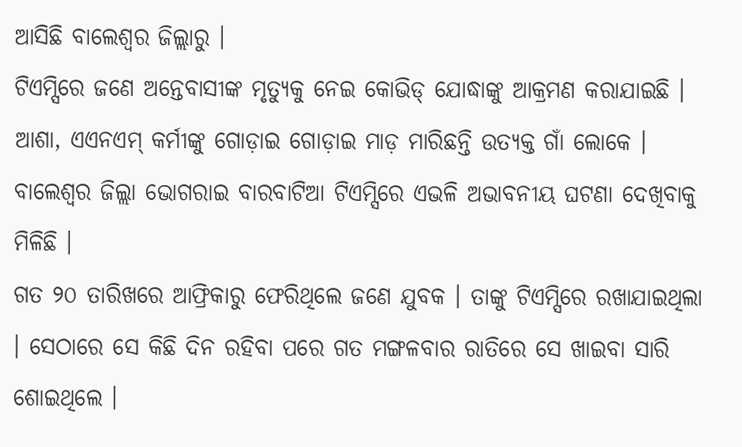ଆସିଛି ବାଲେଶ୍ୱର ଜିଲ୍ଲାରୁ ।
ଟିଏମ୍ସିରେ ଜଣେ ଅନ୍ତେବାସୀଙ୍କ ମୃତ୍ୟୁକୁ ନେଇ କୋଭିଡ୍ ଯୋଦ୍ଧାଙ୍କୁ ଆକ୍ରମଣ କରାଯାଇଛି । ଆଶା, ଏଏନଏମ୍ କର୍ମୀଙ୍କୁ ଗୋଡ଼ାଇ ଗୋଡ଼ାଇ ମାଡ଼ ମାରିଛନ୍ତି ଉତ୍ୟକ୍ତ ଗାଁ ଲୋକେ । ବାଲେଶ୍ୱର ଜିଲ୍ଲା ଭୋଗରାଇ ବାରବାଟିଆ ଟିଏମ୍ସିରେ ଏଭଳି ଅଭାବନୀୟ ଘଟଣା ଦେଖିବାକୁ ମିଳିଛି ।
ଗତ ୨୦ ତାରିଖରେ ଆଫ୍ରିକାରୁ ଫେରିଥିଲେ ଜଣେ ଯୁବକ । ତାଙ୍କୁ ଟିଏମ୍ସିରେ ରଖାଯାଇଥିଲା । ସେଠାରେ ସେ କିଛି ଦିନ ରହିବା ପରେ ଗତ ମଙ୍ଗଳବାର ରାତିରେ ସେ ଖାଇବା ସାରି ଶୋଇଥିଲେ ।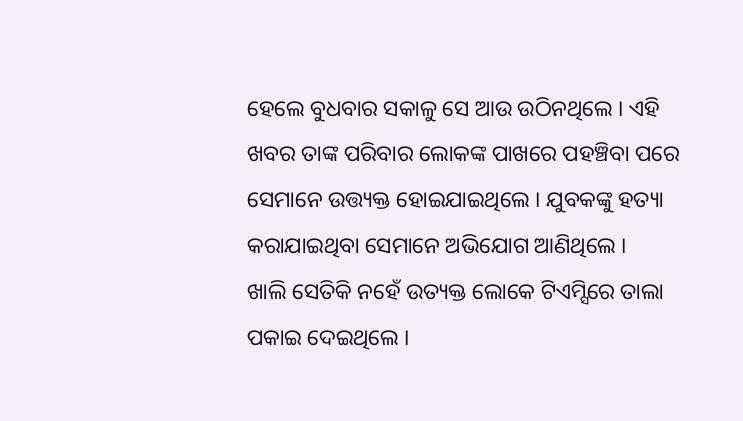ହେଲେ ବୁଧବାର ସକାଳୁ ସେ ଆଉ ଉଠିନଥିଲେ । ଏହି ଖବର ତାଙ୍କ ପରିବାର ଲୋକଙ୍କ ପାଖରେ ପହଞ୍ଚିବା ପରେ ସେମାନେ ଉତ୍ତ୍ୟକ୍ତ ହୋଇଯାଇଥିଲେ । ଯୁବକଙ୍କୁ ହତ୍ୟା କରାଯାଇଥିବା ସେମାନେ ଅଭିଯୋଗ ଆଣିଥିଲେ ।
ଖାଲି ସେତିକି ନହେଁ ଉତ୍ୟକ୍ତ ଲୋକେ ଟିଏମ୍ସିରେ ତାଲା ପକାଇ ଦେଇଥିଲେ ।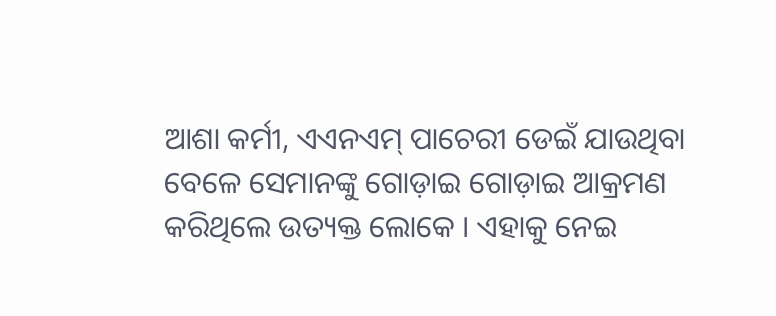ଆଶା କର୍ମୀ, ଏଏନଏମ୍ ପାଚେରୀ ଡେଇଁ ଯାଉଥିବା ବେଳେ ସେମାନଙ୍କୁ ଗୋଡ଼ାଇ ଗୋଡ଼ାଇ ଆକ୍ରମଣ କରିଥିଲେ ଉତ୍ୟକ୍ତ ଲୋକେ । ଏହାକୁ ନେଇ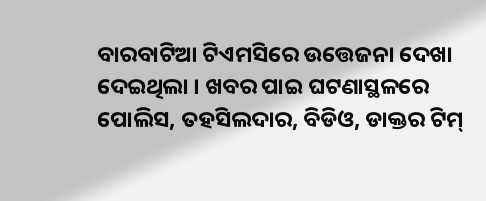ବାରବାଟିଆ ଟିଏମସିରେ ଉତ୍ତେଜନା ଦେଖା ଦେଇଥିଲା । ଖବର ପାଇ ଘଟଣାସ୍ଥଳରେ ପୋଲିସ, ତହସିଲଦାର, ବିଡିଓ, ଡାକ୍ତର ଟିମ୍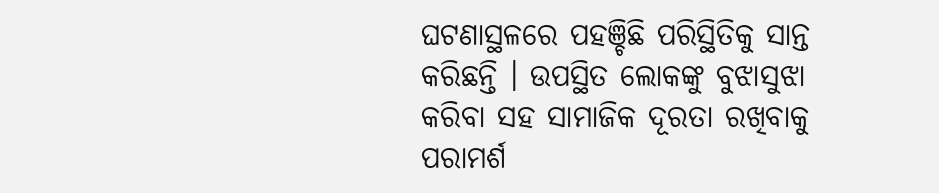ଘଟଣାସ୍ଥଳରେ ପହଞ୍ଚିଛି ପରିସ୍ଥିତିକୁ ସାନ୍ତ କରିଛନ୍ତି । ଉପସ୍ଥିତ ଲୋକଙ୍କୁ ବୁଝାସୁଝା କରିବା ସହ ସାମାଜିକ ଦୂରତା ରଖିବାକୁ ପରାମର୍ଶ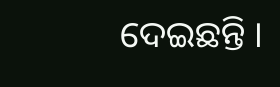ଦେଇଛନ୍ତି ।